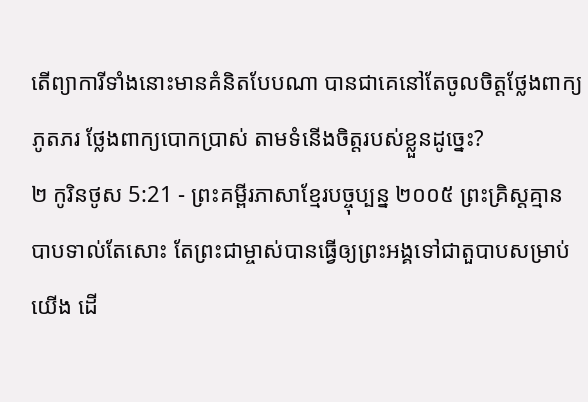តើព្យាការីទាំងនោះមានគំនិតបែបណា បានជាគេនៅតែចូលចិត្តថ្លែងពាក្យភូតភរ ថ្លែងពាក្យបោកប្រាស់ តាមទំនើងចិត្តរបស់ខ្លួនដូច្នេះ?
២ កូរិនថូស 5:21 - ព្រះគម្ពីរភាសាខ្មែរបច្ចុប្បន្ន ២០០៥ ព្រះគ្រិស្តគ្មានបាបទាល់តែសោះ តែព្រះជាម្ចាស់បានធ្វើឲ្យព្រះអង្គទៅជាតួបាបសម្រាប់យើង ដើ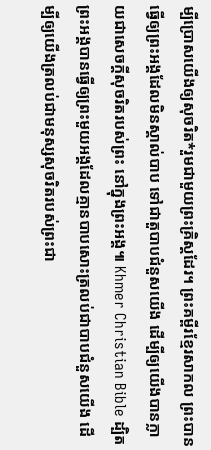ម្បីប្រោសយើងឲ្យសុចរិត*រួមជាមួយព្រះគ្រិស្តដែរ។ ព្រះគម្ពីរខ្មែរសាកល ព្រះបានធ្វើឲ្យព្រះអង្គដែលមិនស្គាល់បាប ទៅជាតួបាបជំនួសយើង ដើម្បីឲ្យយើងបានក្លាយជាសេចក្ដីសុចរិតរបស់ព្រះ នៅក្នុងព្រះអង្គ៕ Khmer Christian Bible ដ្បិតព្រះអង្គបានធ្វើឲ្យព្រះមួយអង្គដែលគ្មានបាបសោះត្រលប់ជាបាបជំនួសយើង ដើម្បីឲ្យយើងត្រលប់ជាមនុស្សសុចរិតរបស់ព្រះជា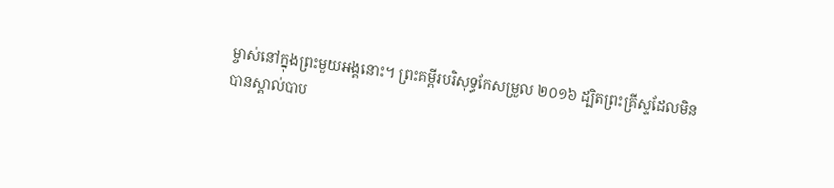ម្ចាស់នៅក្នុងព្រះមួយអង្គនោះ។ ព្រះគម្ពីរបរិសុទ្ធកែសម្រួល ២០១៦ ដ្បិតព្រះគ្រីស្ទដែលមិនបានស្គាល់បាប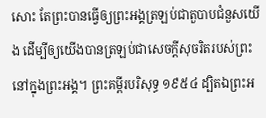សោះ តែព្រះបានធ្វើឲ្យព្រះអង្គត្រឡប់ជាតួបាបជំនួសយើង ដើម្បីឲ្យយើងបានត្រឡប់ជាសេចក្តីសុចរិតរបស់ព្រះ នៅក្នុងព្រះអង្គ។ ព្រះគម្ពីរបរិសុទ្ធ ១៩៥៤ ដ្បិតឯព្រះអ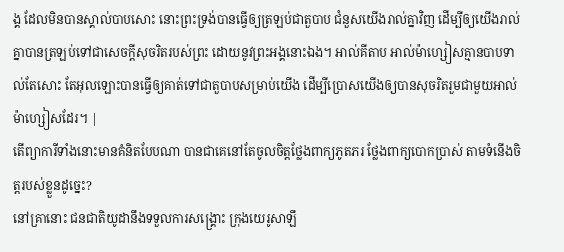ង្គ ដែលមិនបានស្គាល់បាបសោះ នោះព្រះទ្រង់បានធ្វើឲ្យត្រឡប់ជាតួបាប ជំនួសយើងរាល់គ្នាវិញ ដើម្បីឲ្យយើងរាល់គ្នាបានត្រឡប់ទៅជាសេចក្ដីសុចរិតរបស់ព្រះ ដោយនូវព្រះអង្គនោះឯង។ អាល់គីតាប អាល់ម៉ាហ្សៀសគ្មានបាបទាល់តែសោះ តែអុលឡោះបានធ្វើឲ្យគាត់ទៅជាតួបាបសម្រាប់យើង ដើម្បីប្រោសយើងឲ្យបានសុចរិតរួមជាមួយអាល់ម៉ាហ្សៀសដែរ។ |
តើព្យាការីទាំងនោះមានគំនិតបែបណា បានជាគេនៅតែចូលចិត្តថ្លែងពាក្យភូតភរ ថ្លែងពាក្យបោកប្រាស់ តាមទំនើងចិត្តរបស់ខ្លួនដូច្នេះ?
នៅគ្រានោះ ជនជាតិយូដានឹងទទួលការសង្គ្រោះ ក្រុងយេរូសាឡឹ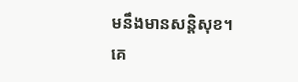មនឹងមានសន្តិសុខ។ គេ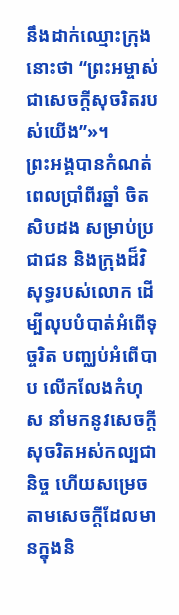នឹងដាក់ឈ្មោះក្រុងនោះថា “ព្រះអម្ចាស់ជាសេចក្ដីសុចរិតរបស់យើង”»។
ព្រះអង្គបានកំណត់ពេលប្រាំពីរឆ្នាំ ចិតសិបដង សម្រាប់ប្រជាជន និងក្រុងដ៏វិសុទ្ធរបស់លោក ដើម្បីលុបបំបាត់អំពើទុច្ចរិត បញ្ឈប់អំពើបាប លើកលែងកំហុស នាំមកនូវសេចក្ដីសុចរិតអស់កល្បជានិច្ច ហើយសម្រេចតាមសេចក្ដីដែលមានក្នុងនិ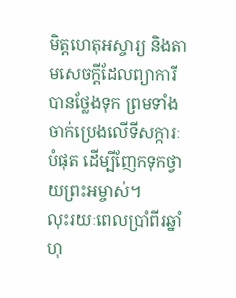មិត្តហេតុអស្ចារ្យ និងតាមសេចក្ដីដែលព្យាការីបានថ្លែងទុក ព្រមទាំងចាក់ប្រេងលើទីសក្ការៈបំផុត ដើម្បីញែកទុកថ្វាយព្រះអម្ចាស់។
លុះរយៈពេលប្រាំពីរឆ្នាំហុ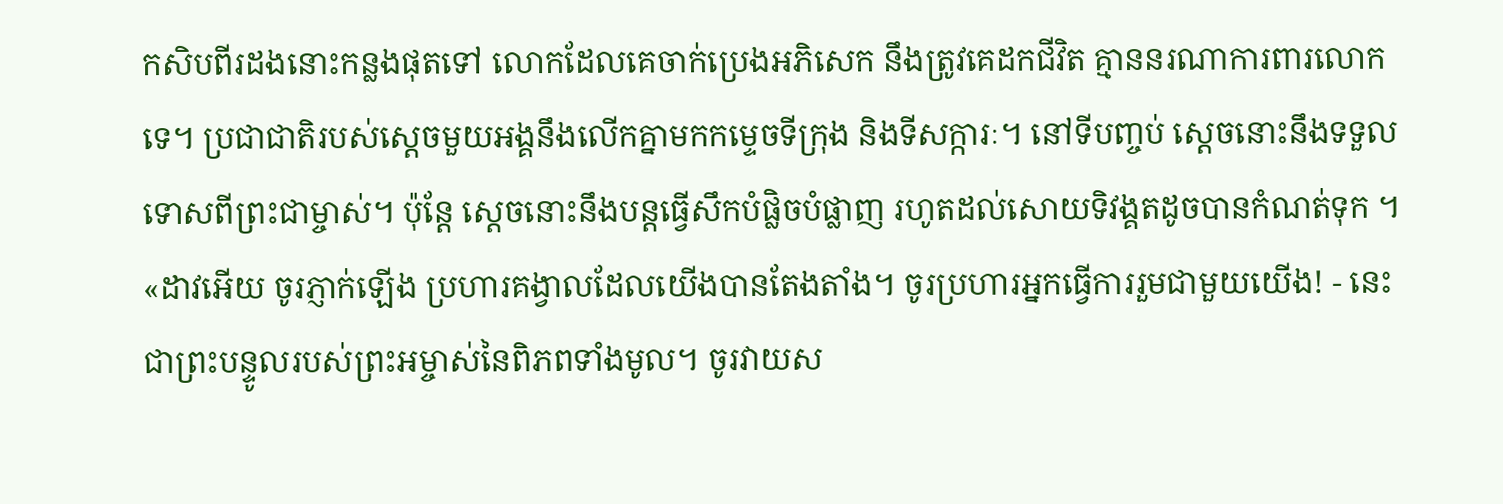កសិបពីរដងនោះកន្លងផុតទៅ លោកដែលគេចាក់ប្រេងអភិសេក នឹងត្រូវគេដកជីវិត គ្មាននរណាការពារលោកទេ។ ប្រជាជាតិរបស់ស្ដេចមួយអង្គនឹងលើកគ្នាមកកម្ទេចទីក្រុង និងទីសក្ការៈ។ នៅទីបញ្ចប់ ស្ដេចនោះនឹងទទួលទោសពីព្រះជាម្ចាស់។ ប៉ុន្តែ ស្ដេចនោះនឹងបន្តធ្វើសឹកបំផ្លិចបំផ្លាញ រហូតដល់សោយទិវង្គតដូចបានកំណត់ទុក ។
«ដាវអើយ ចូរភ្ញាក់ឡើង ប្រហារគង្វាលដែលយើងបានតែងតាំង។ ចូរប្រហារអ្នកធ្វើការរួមជាមួយយើង! - នេះជាព្រះបន្ទូលរបស់ព្រះអម្ចាស់នៃពិភពទាំងមូល។ ចូរវាយស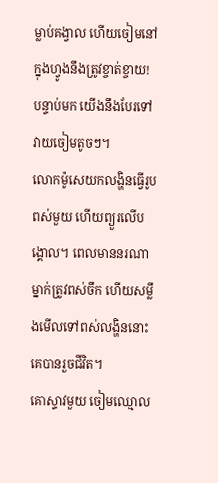ម្លាប់គង្វាល ហើយចៀមនៅក្នុងហ្វូងនឹងត្រូវខ្ចាត់ខ្ចាយ! បន្ទាប់មក យើងនឹងបែរទៅវាយចៀមតូចៗ។
លោកម៉ូសេយកលង្ហិនធ្វើរូបពស់មួយ ហើយព្យួរលើបង្គោល។ ពេលមាននរណាម្នាក់ត្រូវពស់ចឹក ហើយសម្លឹងមើលទៅពស់លង្ហិននោះ គេបានរួចជីវិត។
គោស្ទាវមួយ ចៀមឈ្មោល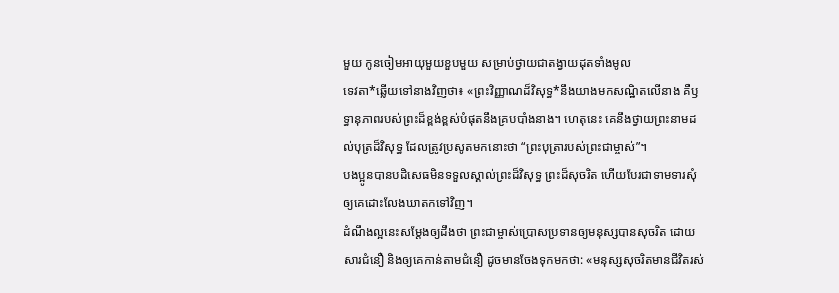មួយ កូនចៀមអាយុមួយខួបមួយ សម្រាប់ថ្វាយជាតង្វាយដុតទាំងមូល
ទេវតា*ឆ្លើយទៅនាងវិញថា៖ «ព្រះវិញ្ញាណដ៏វិសុទ្ធ*នឹងយាងមកសណ្ឋិតលើនាង គឺឫទ្ធានុភាពរបស់ព្រះដ៏ខ្ពង់ខ្ពស់បំផុតនឹងគ្របបាំងនាង។ ហេតុនេះ គេនឹងថ្វាយព្រះនាមដល់បុត្រដ៏វិសុទ្ធ ដែលត្រូវប្រសូតមកនោះថា “ព្រះបុត្រារបស់ព្រះជាម្ចាស់”។
បងប្អូនបានបដិសេធមិនទទួលស្គាល់ព្រះដ៏វិសុទ្ធ ព្រះដ៏សុចរិត ហើយបែរជាទាមទារសុំឲ្យគេដោះលែងឃាតកទៅវិញ។
ដំណឹងល្អនេះសម្តែងឲ្យដឹងថា ព្រះជាម្ចាស់ប្រោសប្រទានឲ្យមនុស្សបានសុចរិត ដោយសារជំនឿ និងឲ្យគេកាន់តាមជំនឿ ដូចមានចែងទុកមកថា: «មនុស្សសុចរិតមានជីវិតរស់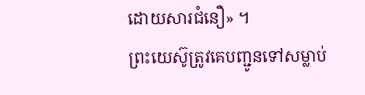ដោយសារជំនឿ» ។
ព្រះយេស៊ូត្រូវគេបញ្ជូនទៅសម្លាប់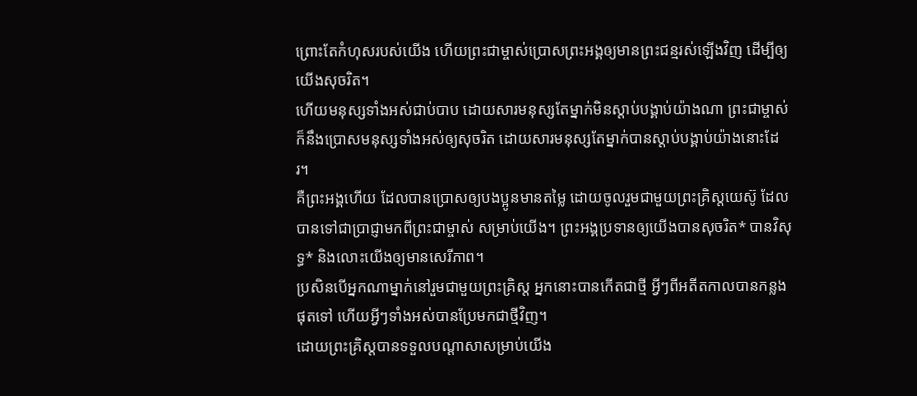ព្រោះតែកំហុសរបស់យើង ហើយព្រះជាម្ចាស់ប្រោសព្រះអង្គឲ្យមានព្រះជន្មរស់ឡើងវិញ ដើម្បីឲ្យយើងសុចរិត។
ហើយមនុស្សទាំងអស់ជាប់បាប ដោយសារមនុស្សតែម្នាក់មិនស្ដាប់បង្គាប់យ៉ាងណា ព្រះជាម្ចាស់ក៏នឹងប្រោសមនុស្សទាំងអស់ឲ្យសុចរិត ដោយសារមនុស្សតែម្នាក់បានស្ដាប់បង្គាប់យ៉ាងនោះដែរ។
គឺព្រះអង្គហើយ ដែលបានប្រោសឲ្យបងប្អូនមានតម្លៃ ដោយចូលរួមជាមួយព្រះគ្រិស្តយេស៊ូ ដែលបានទៅជាប្រាជ្ញាមកពីព្រះជាម្ចាស់ សម្រាប់យើង។ ព្រះអង្គប្រទានឲ្យយើងបានសុចរិត* បានវិសុទ្ធ* និងលោះយើងឲ្យមានសេរីភាព។
ប្រសិនបើអ្នកណាម្នាក់នៅរួមជាមួយព្រះគ្រិស្ត អ្នកនោះបានកើតជាថ្មី អ្វីៗពីអតីតកាលបានកន្លងផុតទៅ ហើយអ្វីៗទាំងអស់បានប្រែមកជាថ្មីវិញ។
ដោយព្រះគ្រិស្តបានទទួលបណ្ដាសាសម្រាប់យើង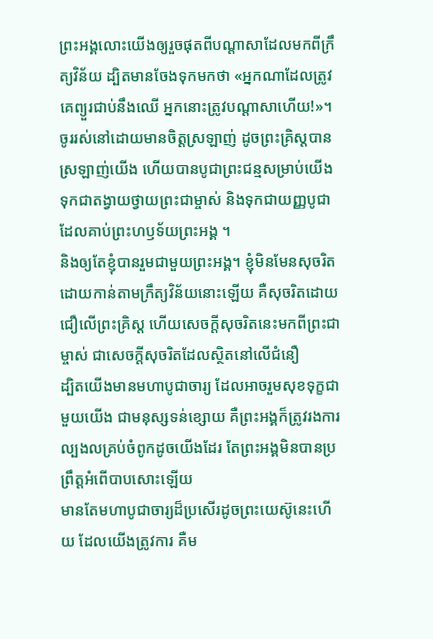ព្រះអង្គលោះយើងឲ្យរួចផុតពីបណ្ដាសាដែលមកពីក្រឹត្យវិន័យ ដ្បិតមានចែងទុកមកថា «អ្នកណាដែលត្រូវគេព្យួរជាប់នឹងឈើ អ្នកនោះត្រូវបណ្ដាសាហើយ!»។
ចូររស់នៅដោយមានចិត្តស្រឡាញ់ ដូចព្រះគ្រិស្តបានស្រឡាញ់យើង ហើយបានបូជាព្រះជន្មសម្រាប់យើង ទុកជាតង្វាយថ្វាយព្រះជាម្ចាស់ និងទុកជាយញ្ញបូជាដែលគាប់ព្រះហឫទ័យព្រះអង្គ ។
និងឲ្យតែខ្ញុំបានរួមជាមួយព្រះអង្គ។ ខ្ញុំមិនមែនសុចរិតដោយកាន់តាមក្រឹត្យវិន័យនោះឡើយ គឺសុចរិតដោយជឿលើព្រះគ្រិស្ត ហើយសេចក្ដីសុចរិតនេះមកពីព្រះជាម្ចាស់ ជាសេចក្ដីសុចរិតដែលស្ថិតនៅលើជំនឿ
ដ្បិតយើងមានមហាបូជាចារ្យ ដែលអាចរួមសុខទុក្ខជាមួយយើង ជាមនុស្សទន់ខ្សោយ គឺព្រះអង្គក៏ត្រូវរងការល្បងលគ្រប់ចំពូកដូចយើងដែរ តែព្រះអង្គមិនបានប្រព្រឹត្តអំពើបាបសោះឡើយ
មានតែមហាបូជាចារ្យដ៏ប្រសើរដូចព្រះយេស៊ូនេះហើយ ដែលយើងត្រូវការ គឺម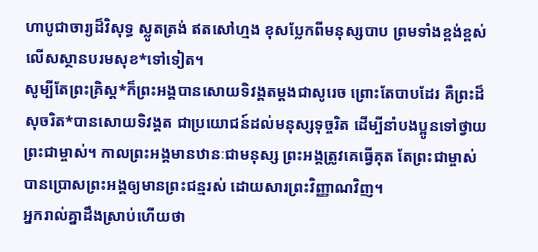ហាបូជាចារ្យដ៏វិសុទ្ធ ស្លូតត្រង់ ឥតសៅហ្មង ខុសប្លែកពីមនុស្សបាប ព្រមទាំងខ្ពង់ខ្ពស់លើសស្ថានបរមសុខ*ទៅទៀត។
សូម្បីតែព្រះគ្រិស្ត*ក៏ព្រះអង្គបានសោយទិវង្គតម្ដងជាសូរេច ព្រោះតែបាបដែរ គឺព្រះដ៏សុចរិត*បានសោយទិវង្គត ជាប្រយោជន៍ដល់មនុស្សទុច្ចរិត ដើម្បីនាំបងប្អូនទៅថ្វាយព្រះជាម្ចាស់។ កាលព្រះអង្គមានឋានៈជាមនុស្ស ព្រះអង្គត្រូវគេធ្វើគុត តែព្រះជាម្ចាស់បានប្រោសព្រះអង្គឲ្យមានព្រះជន្មរស់ ដោយសារព្រះវិញ្ញាណវិញ។
អ្នករាល់គ្នាដឹងស្រាប់ហើយថា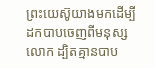ព្រះយេស៊ូយាងមកដើម្បីដកបាបចេញពីមនុស្សលោក ដ្បិតគ្មានបាប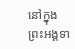នៅក្នុងព្រះអង្គទា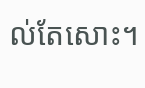ល់តែសោះ។